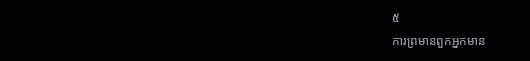៥
ការព្រមានពួកអ្នកមាន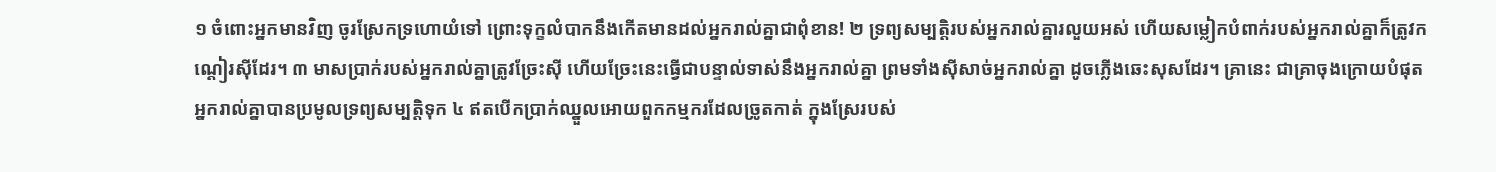១ ចំពោះអ្នកមានវិញ ចូរស្រែកទ្រហោយំទៅ ព្រោះទុក្ខលំបាកនឹងកើតមានដល់អ្នករាល់គ្នាជាពុំខាន! ២ ទ្រព្យសម្បត្តិរបស់អ្នករាល់គ្នារលួយអស់ ហើយសម្លៀកបំពាក់របស់អ្នករាល់គ្នាក៏ត្រូវកណ្ដៀរស៊ីដែរ។ ៣ មាសប្រាក់របស់អ្នករាល់គ្នាត្រូវច្រែះស៊ី ហើយច្រែះនេះធ្វើជាបន្ទាល់ទាស់នឹងអ្នករាល់គ្នា ព្រមទាំងស៊ីសាច់អ្នករាល់គ្នា ដូចភ្លើងឆេះសុសដែរ។ គ្រានេះ ជាគ្រាចុងក្រោយបំផុត អ្នករាល់គ្នាបានប្រមូលទ្រព្យសម្បត្តិទុក ៤ ឥតបើកប្រាក់ឈ្នួលអោយពួកកម្មករដែលច្រូតកាត់ ក្នុងស្រែរបស់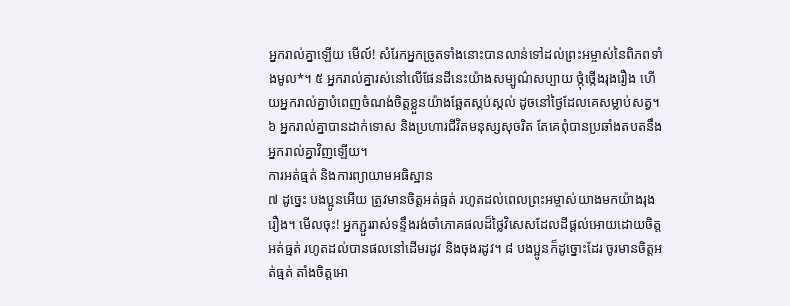អ្នករាល់គ្នាឡើយ មើល៍! សំរែកអ្នកច្រូតទាំងនោះបានលាន់ទៅដល់ព្រះអម្ចាស់នៃពិភពទាំងមូល*។ ៥ អ្នករាល់គ្នារស់នៅលើផែនដីនេះយ៉ាងសម្បូណ៌សប្បាយ ថ្កុំថ្កើងរុងរឿង ហើយអ្នករាល់គ្នាបំពេញចំណង់ចិត្តខ្លួនយ៉ាងឆ្អែតស្កប់ស្កល់ ដូចនៅថ្ងៃដែលគេសម្លាប់សត្វ។ ៦ អ្នករាល់គ្នាបានដាក់ទោស និងប្រហារជីវិតមនុស្សសុចរិត តែគេពុំបានប្រឆាំងតបតនឹងអ្នករាល់គ្នាវិញឡើយ។
ការអត់ធ្មត់ និងការព្យាយាមអធិស្ឋាន
៧ ដូច្នេះ បងប្អូនអើយ ត្រូវមានចិត្តអត់ធ្មត់ រហូតដល់ពេលព្រះអម្ចាស់យាងមកយ៉ាងរុងរឿង។ មើលចុះ! អ្នកភ្ជួររាស់ទន្ទឹងរង់ចាំភោគផលដ៏ថ្លៃវិសេសដែលដីផ្ដល់អោយដោយចិត្តអត់ធ្មត់ រហូតដល់បានផលនៅដើមរដូវ និងចុងរដូវ។ ៨ បងប្អូនក៏ដូច្នោះដែរ ចូរមានចិត្តអត់ធ្មត់ តាំងចិត្តអោ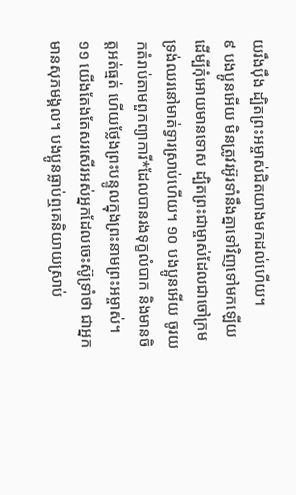យរឹងប៉ឹង ដ្បិតព្រះអម្ចាស់ជិតយាងមកដល់ហើយ។
៩ បងប្អូនអើយ មិនត្រូវរអ៊ូរទាំនឹងគ្នាទៅវិញទៅមកឡើយ ដើម្បីកុំអោយមានទោស ដ្បិតព្រះជាម្ចាស់ដែលជាចៅក្រម ទ្រង់ឈរនៅមាត់ទ្វារស្រាប់ហើយ។ ១០ បងប្អូនអើយ ចូរយកតំរាប់តាមពួកព្យាការី*ដែលបានរងទុក្ខលំបាក និងមានចិត្តអត់ធ្មត់ ហើយថ្លែងព្រះបន្ទូលក្នុងព្រះនាមព្រះអម្ចាស់។ ១១ យើងតែងតែសរសើរអស់អ្នកដែលចេះស៊ូទ្រាំថា ជាអ្នកមានសុភមង្គល។ បងប្អូនធ្លាប់ឮគេនិយាយស្រាប់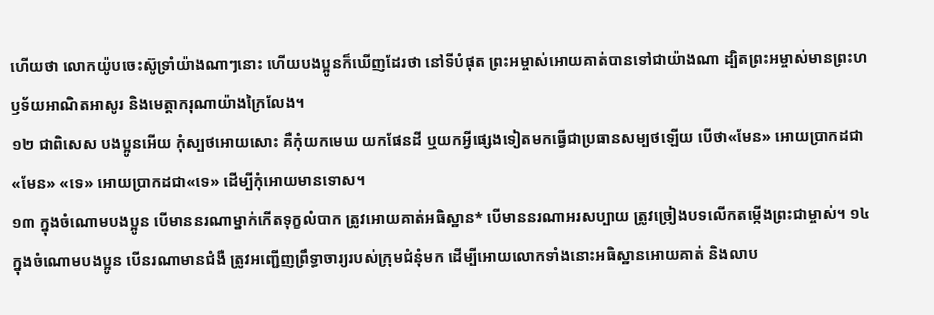ហើយថា លោកយ៉ូបចេះស៊ូទ្រាំយ៉ាងណាៗនោះ ហើយបងប្អូនក៏ឃើញដែរថា នៅទីបំផុត ព្រះអម្ចាស់អោយគាត់បានទៅជាយ៉ាងណា ដ្បិតព្រះអម្ចាស់មានព្រះហឫទ័យអាណិតអាសូរ និងមេត្តាករុណាយ៉ាងក្រៃលែង។
១២ ជាពិសេស បងប្អូនអើយ កុំស្បថអោយសោះ គឺកុំយកមេឃ យកផែនដី ឬយកអ្វីផ្សេងទៀតមកធ្វើជាប្រធានសម្បថឡើយ បើថា«មែន» អោយប្រាកដជា«មែន» «ទេ» អោយប្រាកដជា«ទេ» ដើម្បីកុំអោយមានទោស។
១៣ ក្នុងចំណោមបងប្អូន បើមាននរណាម្នាក់កើតទុក្ខលំបាក ត្រូវអោយគាត់អធិស្ឋាន* បើមាននរណាអរសប្បាយ ត្រូវច្រៀងបទលើកតម្កើងព្រះជាម្ចាស់។ ១៤ ក្នុងចំណោមបងប្អូន បើនរណាមានជំងឺ ត្រូវអញ្ជើញព្រឹទ្ធាចារ្យរបស់ក្រុមជំនុំមក ដើម្បីអោយលោកទាំងនោះអធិស្ឋានអោយគាត់ និងលាប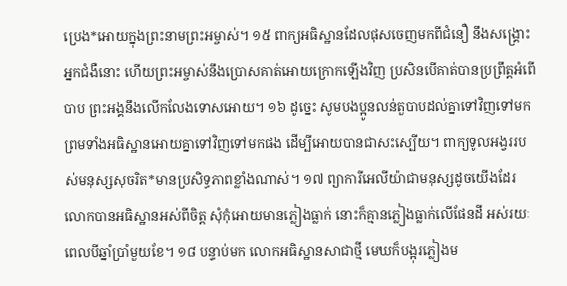ប្រេង*អោយក្នុងព្រះនាមព្រះអម្ចាស់។ ១៥ ពាក្យអធិស្ឋានដែលផុសចេញមកពីជំនឿ នឹងសង្គ្រោះអ្នកជំងឺនោះ ហើយព្រះអម្ចាស់នឹងប្រោសគាត់អោយក្រោកឡើងវិញ ប្រសិនបើគាត់បានប្រព្រឹត្តអំពើបាប ព្រះអង្គនឹងលើកលែងទោសអោយ។ ១៦ ដូច្នេះ សូមបងប្អូនលន់តួបាបដល់គ្នាទៅវិញទៅមក ព្រមទាំងអធិស្ឋានអោយគ្នាទៅវិញទៅមកផង ដើម្បីអោយបានជាសះស្បើយ។ ពាក្យទូលអង្វររបស់មនុស្សសុចរិត*មានប្រសិទ្ធភាពខ្លាំងណាស់។ ១៧ ព្យាការីអេលីយ៉ាជាមនុស្សដូចយើងដែរ លោកបានអធិស្ឋានអស់ពីចិត្ត សុំកុំអោយមានភ្លៀងធ្លាក់ នោះក៏គ្មានភ្លៀងធ្លាក់លើផែនដី អស់រយៈពេលបីឆ្នាំប្រាំមួយខែ។ ១៨ បន្ទាប់មក លោកអធិស្ឋានសាជាថ្មី មេឃក៏បង្អុរភ្លៀងម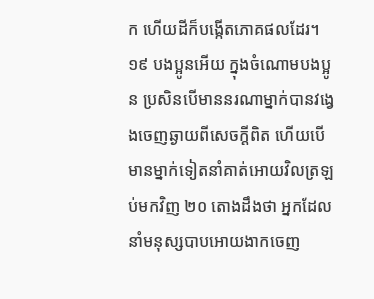ក ហើយដីក៏បង្កើតភោគផលដែរ។
១៩ បងប្អូនអើយ ក្នុងចំណោមបងប្អូន ប្រសិនបើមាននរណាម្នាក់បានវង្វេងចេញឆ្ងាយពីសេចក្ដីពិត ហើយបើមានម្នាក់ទៀតនាំគាត់អោយវិលត្រឡប់មកវិញ ២០ តោងដឹងថា អ្នកដែលនាំមនុស្សបាបអោយងាកចេញ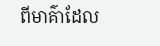ពីមាគ៌ាដែល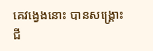គេវង្វេងនោះ បានសង្គ្រោះជី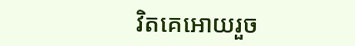វិតគេអោយរួច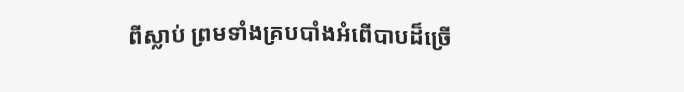ពីស្លាប់ ព្រមទាំងគ្របបាំងអំពើបាបដ៏ច្រើ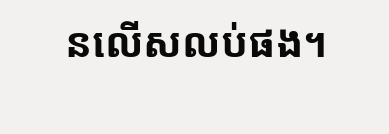នលើសលប់ផង។